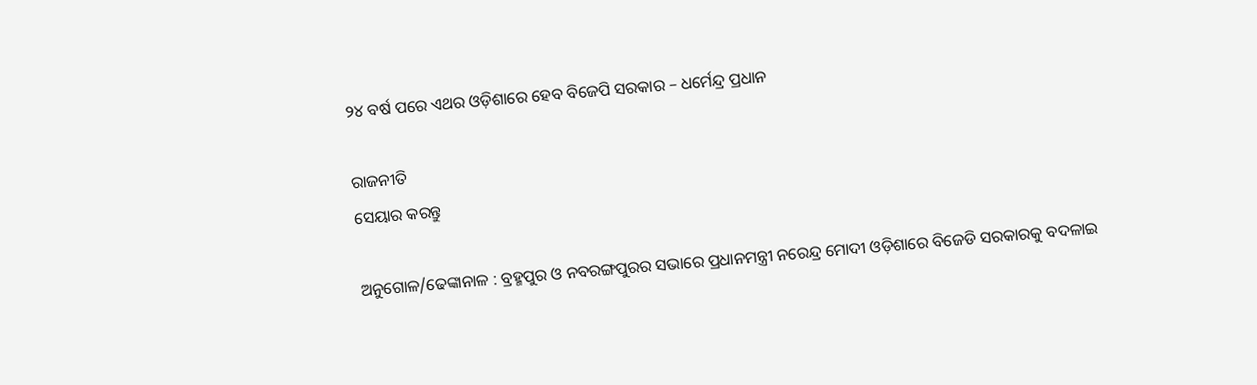୨୪ ବର୍ଷ ପରେ ଏଥର ଓଡ଼ିଶାରେ ହେବ ବିଜେପି ସରକାର – ଧର୍ମେନ୍ଦ୍ର ପ୍ରଧାନ

ରାଜନୀତି
ସେୟାର କରନ୍ତୁ

ଅନୁଗୋଳ/ଢେଙ୍କାନାଳ : ବ୍ରହ୍ମପୁର ଓ ନବରଙ୍ଗପୁରର ସଭାରେ ପ୍ରଧାନମନ୍ତ୍ରୀ ନରେନ୍ଦ୍ର ମୋଦୀ ଓଡ଼ିଶାରେ ବିଜେଡି ସରକାରକୁ ବଦଳାଇ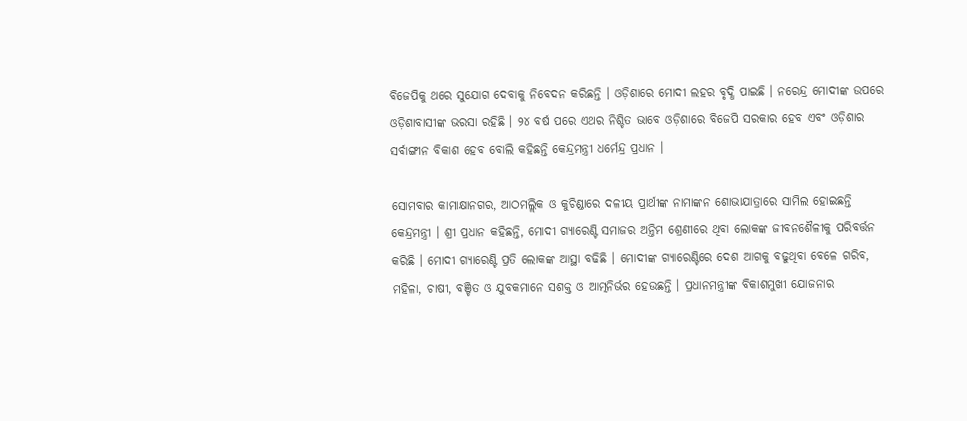ବିଜେପିକୁ ଥରେ ସୁଯୋଗ ଦେବାକୁ ନିବେଦନ କରିଛନ୍ତି । ଓଡ଼ିଶାରେ ମୋଦୀ ଲହର ବୃଦ୍ଧି ପାଇଛି । ନରେନ୍ଦ୍ର ମୋଦୀଙ୍କ ଉପରେ ଓଡ଼ିଶାବାସୀଙ୍କ ଭରସା ରହିଛି । ୨୪ ବର୍ଷ ପରେ ଏଥର ନିଶ୍ଚିତ ଭାବେ ଓଡ଼ିଶାରେ ବିଜେପି ସରକାର ହେବ ଏବଂ ଓଡ଼ିଶାର ସର୍ବାଙ୍ଗୀନ ବିକାଶ ହେବ ବୋଲି କହିଛନ୍ତି କେନ୍ଦ୍ରମନ୍ତ୍ରୀ ଧର୍ମେନ୍ଦ୍ର ପ୍ରଧାନ ।

ସୋମବାର କାମାକ୍ଷାନଗର, ଆଠମଲ୍ଲିକ ଓ କୁଚିଣ୍ଡାରେ ଦଳୀୟ ପ୍ରାର୍ଥୀଙ୍କ ନାମାଙ୍କନ ଶୋଭାଯାତ୍ରାରେ ସାମିଲ ହୋଇଛନ୍ତି କେନ୍ଦ୍ରମନ୍ତ୍ରୀ । ଶ୍ରୀ ପ୍ରଧାନ କହିଛନ୍ତି, ମୋଦୀ ଗ୍ୟାରେଣ୍ଟି ସମାଜର ଅନ୍ତିମ ଶ୍ରେଣୀରେ ଥିବା ଲୋକଙ୍କ ଜୀବନଶୈଳୀକୁ ପରିବର୍ତ୍ତନ କରିଛି । ମୋଦୀ ଗ୍ୟାରେଣ୍ଟି ପ୍ରତି ଲୋକଙ୍କ ଆସ୍ଥା ବଢିଛି । ମୋଦୀଙ୍କ ଗ୍ୟାରେଣ୍ଟିରେ ଦେଶ ଆଗକୁ ବଢୁଥିବା ବେଳେ ଗରିବ, ମହିଳା, ଚାଷୀ, ବଞ୍ଚିତ ଓ ଯୁବକମାନେ ସଶକ୍ତ ଓ ଆତ୍ମନିର୍ଭର ହେଉଛନ୍ତି । ପ୍ରଧାନମନ୍ତ୍ରୀଙ୍କ ବିକାଶମୁଖୀ ଯୋଜନାର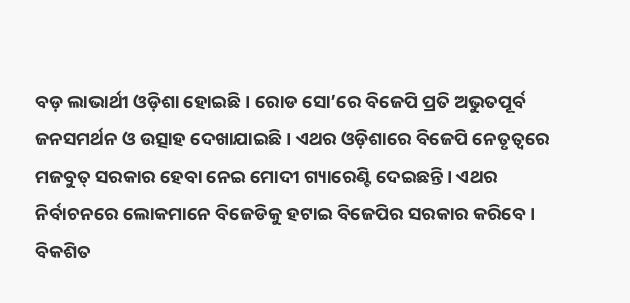ବଡ଼ ଲାଭାର୍ଥୀ ଓଡ଼ିଶା ହୋଇଛି । ରୋଡ ସୋ’ରେ ବିଜେପି ପ୍ରତି ଅଭୁତପୂର୍ବ ଜନସମର୍ଥନ ଓ ଉତ୍ସାହ ଦେଖାଯାଇଛି । ଏଥର ଓଡ଼ିଶାରେ ବିଜେପି ନେତୃତ୍ୱରେ ମଜବୁତ୍ ସରକାର ହେବା ନେଇ ମୋଦୀ ଗ୍ୟାରେଣ୍ଟି ଦେଇଛନ୍ତି । ଏଥର ନିର୍ବାଚନରେ ଲୋକମାନେ ବିଜେଡିକୁ ହଟାଇ ବିଜେପିର ସରକାର କରିବେ । ବିକଶିତ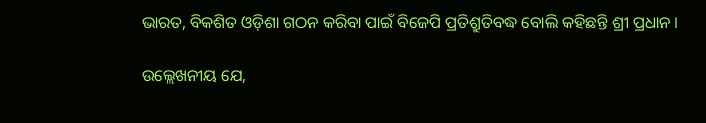ଭାରତ, ବିକଶିତ ଓଡ଼ିଶା ଗଠନ କରିବା ପାଇଁ ବିଜେପି ପ୍ରତିଶ୍ରୁତିବଦ୍ଧ ବୋଲି କହିଛନ୍ତି ଶ୍ରୀ ପ୍ରଧାନ ।

ଉଲ୍ଲେଖନୀୟ ଯେ,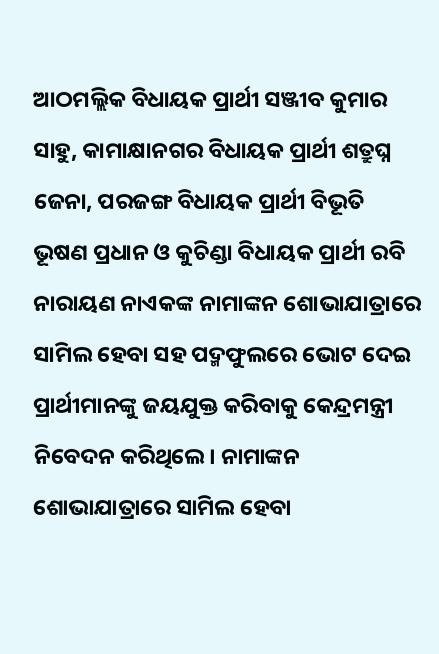ଆଠମଲ୍ଲିକ ବିଧାୟକ ପ୍ରାର୍ଥୀ ସଞ୍ଜୀବ କୁମାର ସାହୁ, କାମାକ୍ଷାନଗର ବିଧାୟକ ପ୍ରାର୍ଥୀ ଶତ୍ରୁଘ୍ନ ଜେନା, ପରଜଙ୍ଗ ବିଧାୟକ ପ୍ରାର୍ଥୀ ବିଭୂତି ଭୂଷଣ ପ୍ରଧାନ ଓ କୁଚିଣ୍ଡା ବିଧାୟକ ପ୍ରାର୍ଥୀ ରବି ନାରାୟଣ ନାଏକଙ୍କ ନାମାଙ୍କନ ଶୋଭାଯାତ୍ରାରେ ସାମିଲ ହେବା ସହ ପଦ୍ମଫୁଲରେ ଭୋଟ ଦେଇ ପ୍ରାର୍ଥୀମାନଙ୍କୁ ଜୟଯୁକ୍ତ କରିବାକୁ କେନ୍ଦ୍ରମନ୍ତ୍ରୀ ନିବେଦନ କରିଥିଲେ। ନାମାଙ୍କନ ଶୋଭାଯାତ୍ରାରେ ସାମିଲ ହେବା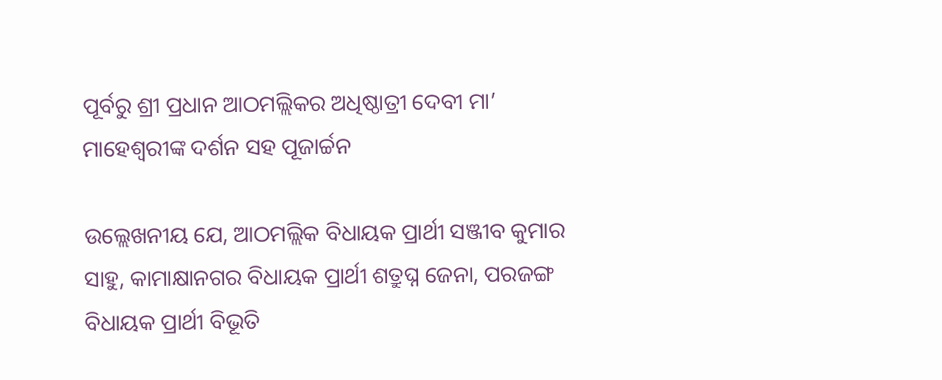ପୂର୍ବରୁ ଶ୍ରୀ ପ୍ରଧାନ ଆଠମଲ୍ଲିକର ଅଧିଷ୍ଠାତ୍ରୀ ଦେବୀ ମା’ ମାହେଶ୍ୱରୀଙ୍କ ଦର୍ଶନ ସହ ପୂଜାର୍ଚ୍ଚନ

ଉଲ୍ଲେଖନୀୟ ଯେ, ଆଠମଲ୍ଲିକ ବିଧାୟକ ପ୍ରାର୍ଥୀ ସଞ୍ଜୀବ କୁମାର ସାହୁ, କାମାକ୍ଷାନଗର ବିଧାୟକ ପ୍ରାର୍ଥୀ ଶତ୍ରୁଘ୍ନ ଜେନା, ପରଜଙ୍ଗ ବିଧାୟକ ପ୍ରାର୍ଥୀ ବିଭୂତି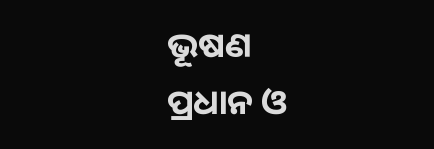ଭୂଷଣ ପ୍ରଧାନ ଓ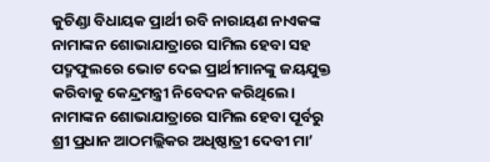କୁଚିଣ୍ଡା ବିଧାୟକ ପ୍ରାର୍ଥୀ ରବି ନାରାୟଣ ନାଏକଙ୍କ ନାମାଙ୍କନ ଶୋଭାଯାତ୍ରାରେ ସାମିଲ ହେବା ସହ ପଦ୍ମଫୁଲରେ ଭୋଟ ଦେଇ ପ୍ରାର୍ଥୀମାନଙ୍କୁ ଜୟଯୁକ୍ତ କରିବାକୁ କେନ୍ଦ୍ରମନ୍ତ୍ରୀ ନିବେଦନ କରିଥିଲେ। ନାମାଙ୍କନ ଶୋଭାଯାତ୍ରାରେ ସାମିଲ ହେବା ପୂର୍ବରୁ ଶ୍ରୀ ପ୍ରଧାନ ଆଠମଲ୍ଲିକର ଅଧିଷ୍ଠାତ୍ରୀ ଦେବୀ ମା’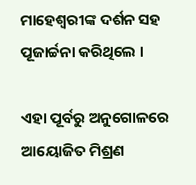ମାହେଶ୍ୱରୀଙ୍କ ଦର୍ଶନ ସହ ପୂଜାର୍ଚ୍ଚନା କରିଥିଲେ ।

ଏହା ପୂର୍ବରୁ ଅନୁଗୋଳରେ ଆୟୋଜିତ ମିଶ୍ରଣ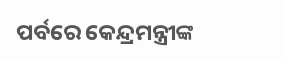ପର୍ବରେ କେନ୍ଦ୍ରମନ୍ତ୍ରୀଙ୍କ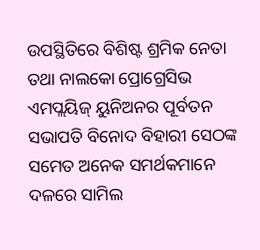ଉପସ୍ଥିତିରେ ବିଶିଷ୍ଟ ଶ୍ରମିକ ନେତା ତଥା ନାଲକୋ ପ୍ରୋଗ୍ରେସିଭ ଏମପ୍ଲୟିଜ୍ ୟୁନିଅନର ପୂର୍ବତନ ସଭାପତି ବିନୋଦ ବିହାରୀ ସେଠଙ୍କ ସମେତ ଅନେକ ସମର୍ଥକମାନେ ଦଳରେ ସାମିଲ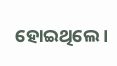ହୋଇଥିଲେ ।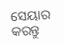ସେୟାର କରନ୍ତୁ